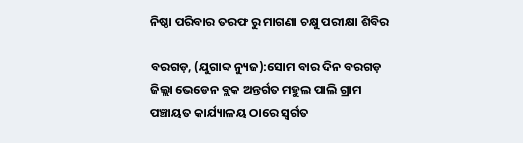ନିଷ୍ଠା ପରିବାର ତରଫ ରୁ ମାଗଣା ଚକ୍ଷୁ ପରୀକ୍ଷା ଶିବିର

ବରଗଡ଼, (ଯୁଗାବ୍ଦ ନ୍ୟୁଜ):ସୋମ ବାର ଦିନ ବରଗଡ଼ ଜିଲ୍ଲା ଭେଡେନ ବ୍ଲକ ଅନ୍ତର୍ଗତ ମହୁଲ ପାଲି ଗ୍ରାମ ପଞ୍ଚାୟତ କାର୍ଯ୍ୟାଳୟ ଠାରେ ସ୍ବର୍ଗତ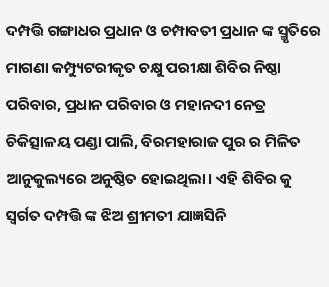ଦମ୍ପତ୍ତି ଗଙ୍ଗାଧର ପ୍ରଧାନ ଓ ଚମ୍ପାବତୀ ପ୍ରଧାନ ଙ୍କ ସ୍ମୃତିରେ ମାଗଣା କମ୍ପ୍ୟୁଟରୀକୃତ ଚକ୍ଷୁ ପରୀକ୍ଷା ଶିବିର ନିଷ୍ଠା ପରିବାର, ପ୍ରଧାନ ପରିବାର ଓ ମହାନଦୀ ନେତ୍ର ଚିକିତ୍ସାଳୟ ପଣ୍ଡା ପାଲି, ବିରମହାରାଜ ପୁର ର ମିଳିତ ଆନୁକୁଲ୍ୟରେ ଅନୁଷ୍ଠିତ ହୋଇଥିଲା। ଏହି ଶିବିର କୁ ସ୍ବର୍ଗତ ଦମ୍ପତ୍ତି ଙ୍କ ଝିଅ ଶ୍ରୀମତୀ ଯାଜ୍ଞସିନି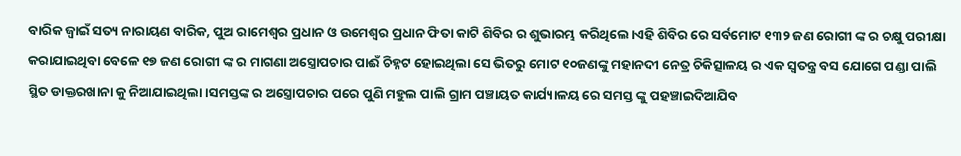ବାରିକ ଜ୍ବାଇଁ ସତ୍ୟ ନାରାୟଣ ବାରିକ, ପୁଅ ରାମେଶ୍ବର ପ୍ରଧାନ ଓ ଉମେଶ୍ଵର ପ୍ରଧାନ ଫିତା କାଟି ଶିବିର ର ଶୁଭାରମ୍ଭ କରିଥିଲେ।ଏହି ଶିବିର ରେ ସର୍ବମୋଟ ୧୩୨ ଜଣ ରୋଗୀ ଙ୍କ ର ଚକ୍ଷୁ ପରୀକ୍ଷା କରାଯାଇଥିବା ବେଳେ ୧୭ ଜଣ ରୋଗୀ ଙ୍କ ର ମାଗଣା ଅସ୍ତ୍ରୋପଚାର ପାଈଁ ଚିହ୍ନଟ ହୋଇଥିଲା ସେ ଭିତରୁ ମୋଟ ୧୦ଜଣଙ୍କୁ ମହାନଦୀ ନେତ୍ର ଚିକିତ୍ସାଳୟ ର ଏକ ସ୍ବତନ୍ତ୍ର ବସ ଯୋଗେ ପଣ୍ଡା ପାଲି ସ୍ଥିତ ଡାକ୍ତରଖାନା କୁ ନିଆଯାଇଥିଲା।ସମସ୍ତଙ୍କ ର ଅସ୍ତ୍ରୋପଚାର ପରେ ପୁଣି ମହୁଲ ପାଲି ଗ୍ରାମ ପଞ୍ଚାୟତ କାର୍ଯ୍ୟାଳୟ ରେ ସମସ୍ତ ଙ୍କୁ ପହଞ୍ଚାଇଦିଆଯିବ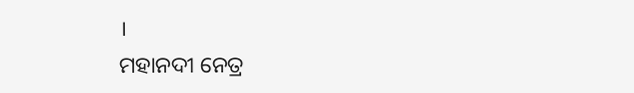।
ମହାନଦୀ ନେତ୍ର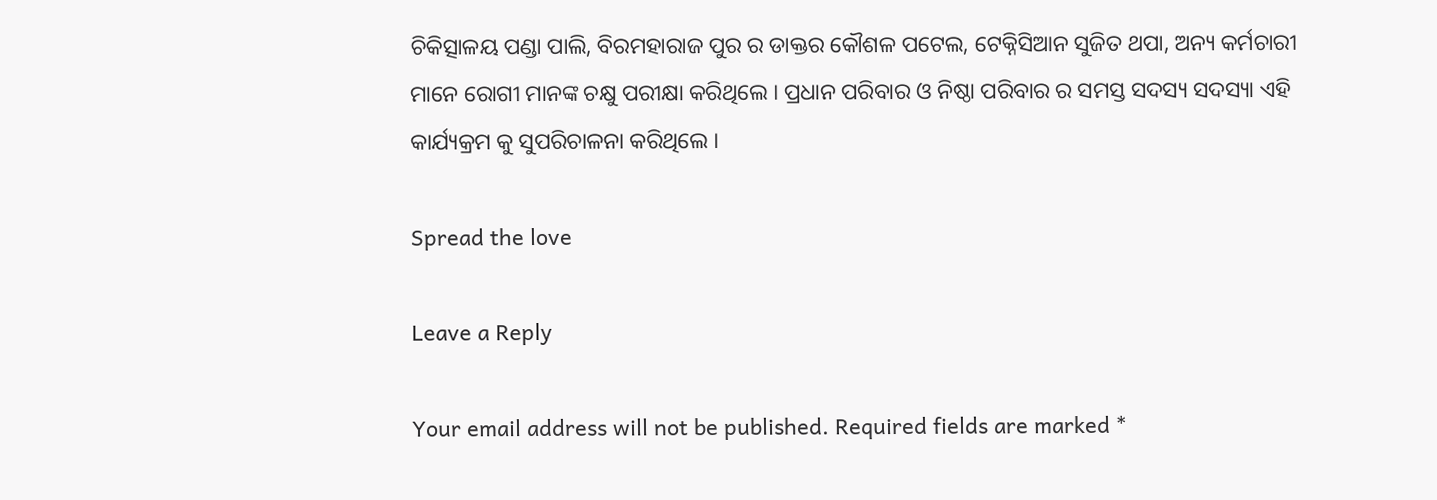ଚିକିତ୍ସାଳୟ ପଣ୍ଡା ପାଲି, ବିରମହାରାଜ ପୁର ର ଡାକ୍ତର କୌଶଳ ପଟେଲ, ଟେକ୍ନିସିଆନ ସୁଜିତ ଥପା, ଅନ୍ୟ କର୍ମଚାରୀ ମାନେ ରୋଗୀ ମାନଙ୍କ ଚକ୍ଷୁ ପରୀକ୍ଷା କରିଥିଲେ । ପ୍ରଧାନ ପରିବାର ଓ ନିଷ୍ଠା ପରିବାର ର ସମସ୍ତ ସଦସ୍ୟ ସଦସ୍ୟା ଏହି କାର୍ଯ୍ୟକ୍ରମ କୁ ସୁପରିଚାଳନା କରିଥିଲେ ।

Spread the love

Leave a Reply

Your email address will not be published. Required fields are marked *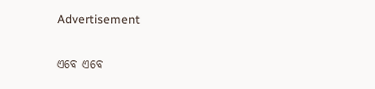Advertisement

ଏବେ ଏବେ